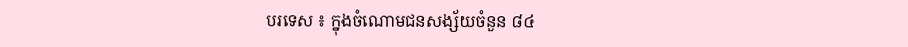បរទេស ៖ ក្នុងចំណោមជនសង្ស័យចំនួន ៨៤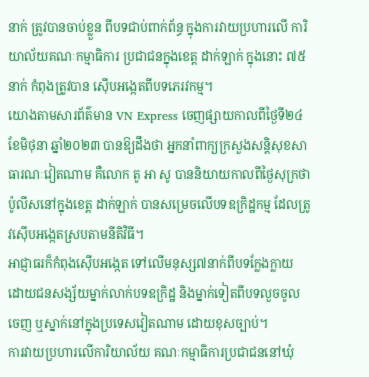នាក់ ត្រូវបានចាប់ខ្លួន ពីបទជាប់ពាក់ព័ន្ធ ក្នុងការវាយប្រហារលើ ការិយាល័យគណៈកម្មាធិការ ប្រជាជនក្នុងខេត្ត ដាក់ឡាក់ ក្នុងនោះ ៧៥នាក់ កំពុងត្រូវបាន ស៊ើបអង្កេតពីបទភេរវកម្ម។
យោងតាមសារព័ត៌មាន VN Express ចេញផ្សាយកាលពីថ្ងៃទី២៤ ខែមិថុនា ឆ្នាំ២០២៣ បានឱ្យដឹងថា អ្នកនាំពាក្យក្រសួងសន្តិសុខសាធារណៈវៀតណាម គឺលោក តូ អា សូ បាននិយាយកាលពីថ្ងៃសុក្រថា ប៉ូលីសនៅក្នុងខេត្ត ដាក់ឡាក់ បានសម្រេចលើបទឧក្រិដ្ឋកម្ម ដែលត្រូវស៊ើបអង្កេតស្របតាមនីតិវិធី។
អាជ្ញាធរក៏កំពុងស៊ើបអង្កេត ទៅលើមនុស្ស៧នាក់ពីបទក្លែងក្លាយ ដោយជនសង្ស័យម្នាក់លាក់បទឧក្រិដ្ឋ និងម្នាក់ទៀតពីបទលួចចូល ចេញ ឬស្នាក់នៅក្នុងប្រទេសវៀតណាម ដោយខុសច្បាប់។
ការវាយប្រហារលើការិយាល័យ គណៈកម្មាធិការប្រជាជននៅឃុំ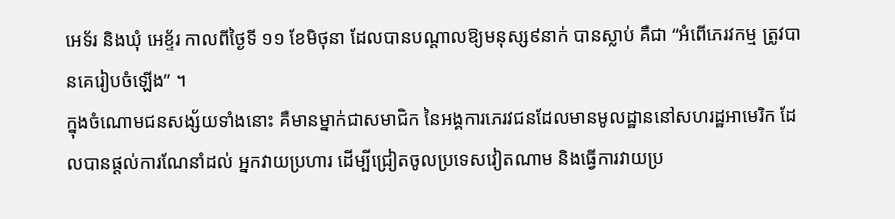អេទ័រ និងឃុំ អេខ្ទ័រ កាលពីថ្ងៃទី ១១ ខែមិថុនា ដែលបានបណ្តាលឱ្យមនុស្ស៩នាក់ បានស្លាប់ គឺជា “អំពើភេរវកម្ម ត្រូវបានគេរៀបចំឡើង” ។
ក្នុងចំណោមជនសង្ស័យទាំងនោះ គឺមានម្នាក់ជាសមាជិក នៃអង្គការភេរវជនដែលមានមូលដ្ឋាននៅសហរដ្ឋអាមេរិក ដែលបានផ្តល់ការណែនាំដល់ អ្នកវាយប្រហារ ដើម្បីជ្រៀតចូលប្រទេសវៀតណាម និងធ្វើការវាយប្រ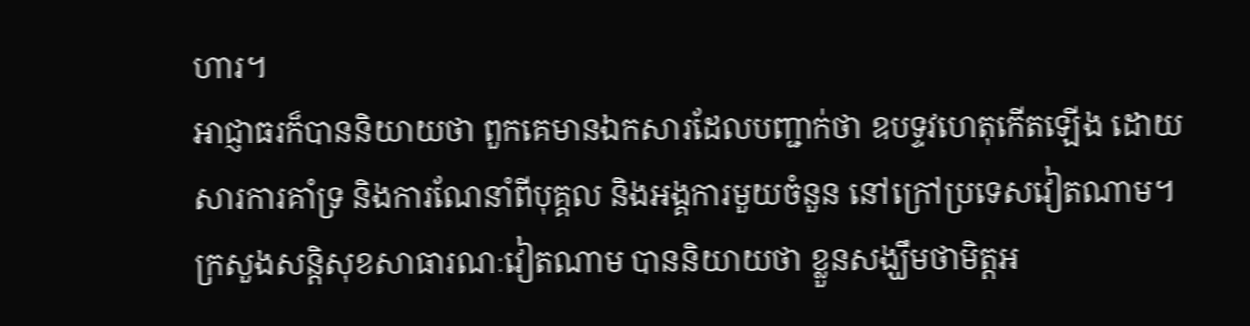ហារ។
អាជ្ញាធរក៏បាននិយាយថា ពួកគេមានឯកសារដែលបញ្ជាក់ថា ឧបទ្ទវហេតុកើតឡើង ដោយសារការគាំទ្រ និងការណែនាំពីបុគ្គល និងអង្គការមួយចំនួន នៅក្រៅប្រទេសវៀតណាម។
ក្រសួងសន្តិសុខសាធារណៈវៀតណាម បាននិយាយថា ខ្លួនសង្ឃឹមថាមិត្តអ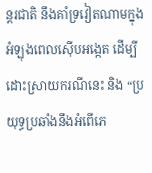ន្តរជាតិ នឹងគាំទ្រវៀតណាមក្នុងអំឡុងពេលស៊ើបអង្កេត ដើម្បីដោះស្រាយករណីនេះ និង “ប្រយុទ្ធប្រឆាំងនឹងអំពើភេ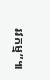រវកម្ម”៕